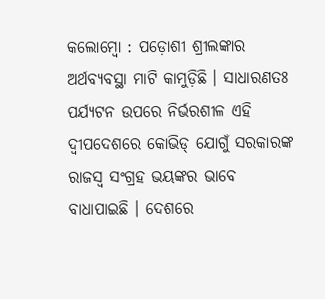କଲୋମ୍ବୋ : ପଡ଼ୋଶୀ ଶ୍ରୀଲଙ୍କାର ଅର୍ଥବ୍ୟବସ୍ଥା ମାଟି କାମୁଡ଼ିଛି । ସାଧାରଣତଃ ପର୍ଯ୍ୟଟନ ଉପରେ ନିର୍ଭରଶୀଳ ଏହି ଦ୍ୱୀପଦେଶରେ କୋଭିଡ୍ ଯୋଗୁଁ ସରକାରଙ୍କ ରାଜସ୍ୱ ସଂଗ୍ରହ ଭୟଙ୍କର ଭାବେ ବାଧାପାଇଛି । ଦେଶରେ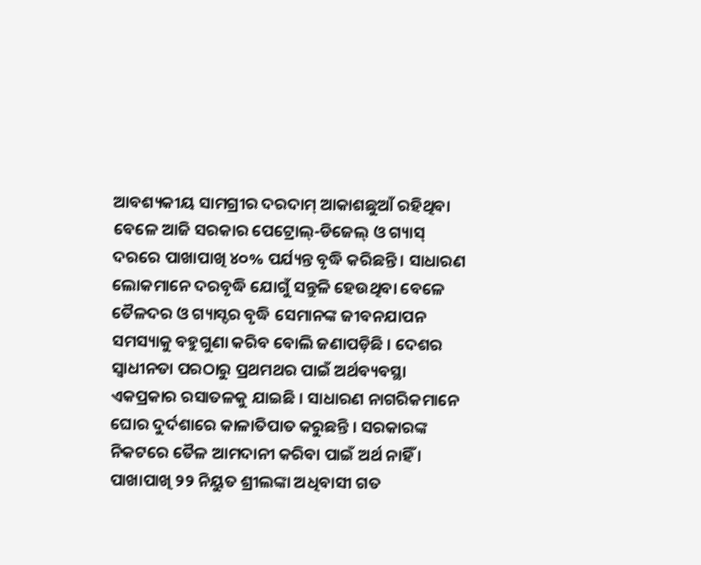ଆବଶ୍ୟକୀୟ ସାମଗ୍ରୀର ଦରଦାମ୍ ଆକାଶଛୁଆଁ ରହିଥିବା ବେଳେ ଆଜି ସରକାର ପେଟ୍ରୋଲ୍-ଡିଜେଲ୍ ଓ ଗ୍ୟାସ୍ ଦରରେ ପାଖାପାଖି ୪୦% ପର୍ଯ୍ୟନ୍ତ ବୃଦ୍ଧି କରିଛନ୍ତି । ସାଧାରଣ ଲୋକମାନେ ଦରବୃଦ୍ଧି ଯୋଗୁଁ ସନ୍ତୁଳି ହେଉଥିବା ବେଳେ ତୈଳଦର ଓ ଗ୍ୟାସ୍ଦର ବୃଦ୍ଧି ସେମାନଙ୍କ ଜୀବନଯାପନ ସମସ୍ୟାକୁ ବହୁଗୁଣା କରିବ ବୋଲି ଜଣାପଡ଼ିଛି । ଦେଶର ସ୍ୱାଧୀନତା ପରଠାରୁ ପ୍ରଥମଥର ପାଇଁ ଅର୍ଥବ୍ୟବସ୍ଥା ଏକପ୍ରକାର ରସାତଳକୁ ଯାଇଛି । ସାଧାରଣ ନାଗରିକମାନେ ଘୋର ଦୁର୍ଦଶାରେ କାଳାତିପାତ କରୁଛନ୍ତି । ସରକାରଙ୍କ ନିକଟରେ ତୈଳ ଆମଦାନୀ କରିବା ପାଇଁ ଅର୍ଥ ନାହିଁ । ପାଖାପାଖି ୨୨ ନିୟୁତ ଶ୍ରୀଲଙ୍କା ଅଧିବାସୀ ଗତ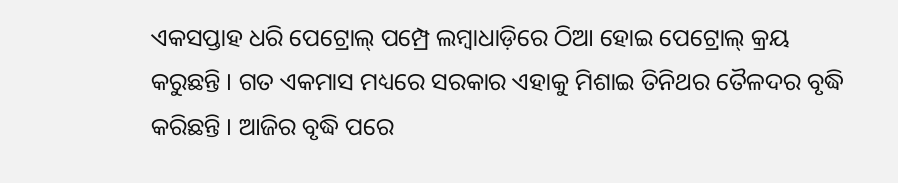ଏକସପ୍ତାହ ଧରି ପେଟ୍ରୋଲ୍ ପମ୍ପ୍ରେ ଲମ୍ବାଧାଡ଼ିରେ ଠିଆ ହୋଇ ପେଟ୍ରୋଲ୍ କ୍ରୟ କରୁଛନ୍ତି । ଗତ ଏକମାସ ମଧ୍ୟରେ ସରକାର ଏହାକୁ ମିଶାଇ ତିନିଥର ତୈଳଦର ବୃଦ୍ଧି କରିଛନ୍ତି । ଆଜିର ବୃଦ୍ଧି ପରେ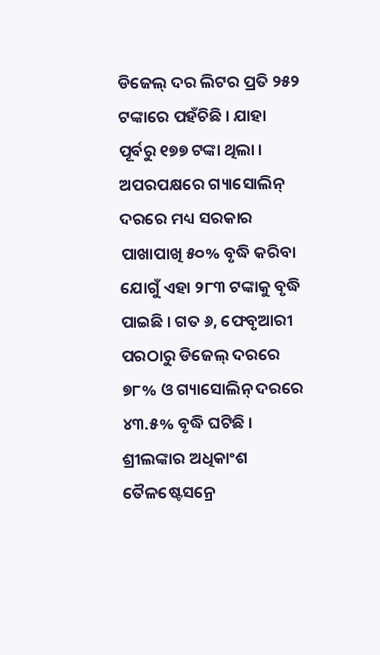ଡିଜେଲ୍ ଦର ଲିଟର ପ୍ରତି ୨୫୨ ଟଙ୍କାରେ ପହଁଚିଛି । ଯାହା ପୂର୍ବରୁ ୧୭୭ ଟଙ୍କା ଥିଲା । ଅପରପକ୍ଷରେ ଗ୍ୟାସୋଲିନ୍ ଦରରେ ମଧ୍ୟ ସରକାର ପାଖାପାଖି ୫୦% ବୃଦ୍ଧି କରିବା ଯୋଗୁଁ ଏହା ୨୮୩ ଟଙ୍କାକୁ ବୃଦ୍ଧି ପାଇଛି । ଗତ ୬, ଫେବୃଆରୀ ପରଠାରୁ ଡିଜେଲ୍ ଦରରେ ୭୮% ଓ ଗ୍ୟାସୋଲିନ୍ ଦରରେ ୪୩.୫% ବୃଦ୍ଧି ଘଟିଛି । ଶ୍ରୀଲଙ୍କାର ଅଧିକାଂଶ ତୈଳଷ୍ଟେସନ୍ରେ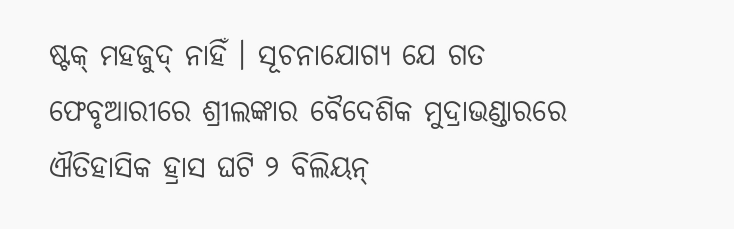ଷ୍ଟକ୍ ମହଜୁଦ୍ ନାହିଁ । ସୂଚନାଯୋଗ୍ୟ ଯେ ଗତ ଫେବୃଆରୀରେ ଶ୍ରୀଲଙ୍କାର ବୈଦେଶିକ ମୁଦ୍ରାଭଣ୍ଡାରରେ ଐତିହାସିକ ହ୍ରାସ ଘଟି ୨ ବିଲିୟନ୍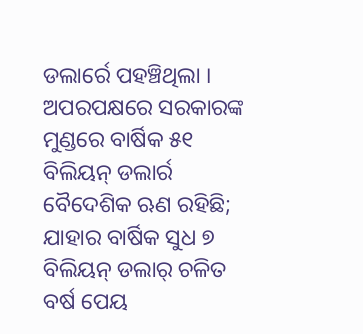ଡଲାର୍ରେ ପହଞ୍ଚିଥିଲା । ଅପରପକ୍ଷରେ ସରକାରଙ୍କ ମୁଣ୍ଡରେ ବାର୍ଷିକ ୫୧ ବିଲିୟନ୍ ଡଲାର୍ର ବୈଦେଶିକ ଋଣ ରହିଛି; ଯାହାର ବାର୍ଷିକ ସୁଧ ୭ ବିଲିୟନ୍ ଡଲାର୍ ଚଳିତ ବର୍ଷ ପେୟ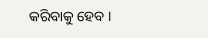କରିବାକୁ ହେବ ।